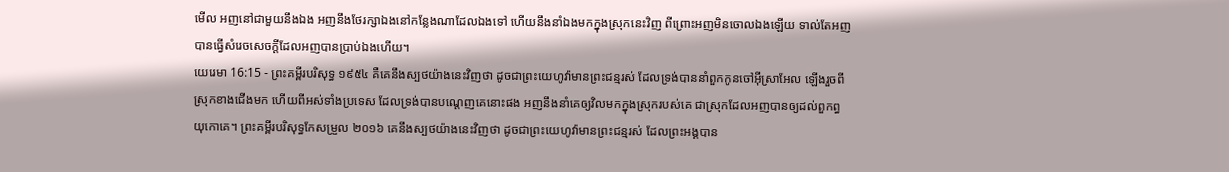មើល អញនៅជាមួយនឹងឯង អញនឹងថែរក្សាឯងនៅកន្លែងណាដែលឯងទៅ ហើយនឹងនាំឯងមកក្នុងស្រុកនេះវិញ ពីព្រោះអញមិនចោលឯងឡើយ ទាល់តែអញបានធ្វើសំរេចសេចក្ដីដែលអញបានប្រាប់ឯងហើយ។
យេរេមា 16:15 - ព្រះគម្ពីរបរិសុទ្ធ ១៩៥៤ គឺគេនឹងស្បថយ៉ាងនេះវិញថា ដូចជាព្រះយេហូវ៉ាមានព្រះជន្មរស់ ដែលទ្រង់បាននាំពួកកូនចៅអ៊ីស្រាអែល ឡើងរួចពីស្រុកខាងជើងមក ហើយពីអស់ទាំងប្រទេស ដែលទ្រង់បានបណ្តេញគេនោះផង អញនឹងនាំគេឲ្យវិលមកក្នុងស្រុករបស់គេ ជាស្រុកដែលអញបានឲ្យដល់ពួកព្ធយុកោគេ។ ព្រះគម្ពីរបរិសុទ្ធកែសម្រួល ២០១៦ គេនឹងស្បថយ៉ាងនេះវិញថា ដូចជាព្រះយេហូវ៉ាមានព្រះជន្មរស់ ដែលព្រះអង្គបាន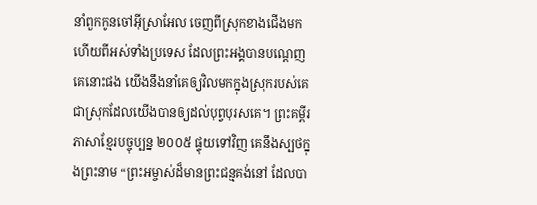នាំពួកកូនចៅអ៊ីស្រាអែល ចេញពីស្រុកខាងជើងមក ហើយពីអស់ទាំងប្រទេស ដែលព្រះអង្គបានបណ្តេញគេនោះផង យើងនឹងនាំគេឲ្យវិលមកក្នុងស្រុករបស់គេ ជាស្រុកដែលយើងបានឲ្យដល់បុព្វបុរសគេ។ ព្រះគម្ពីរភាសាខ្មែរបច្ចុប្បន្ន ២០០៥ ផ្ទុយទៅវិញ គេនឹងស្បថក្នុងព្រះនាម “ព្រះអម្ចាស់ដ៏មានព្រះជន្មគង់នៅ ដែលបា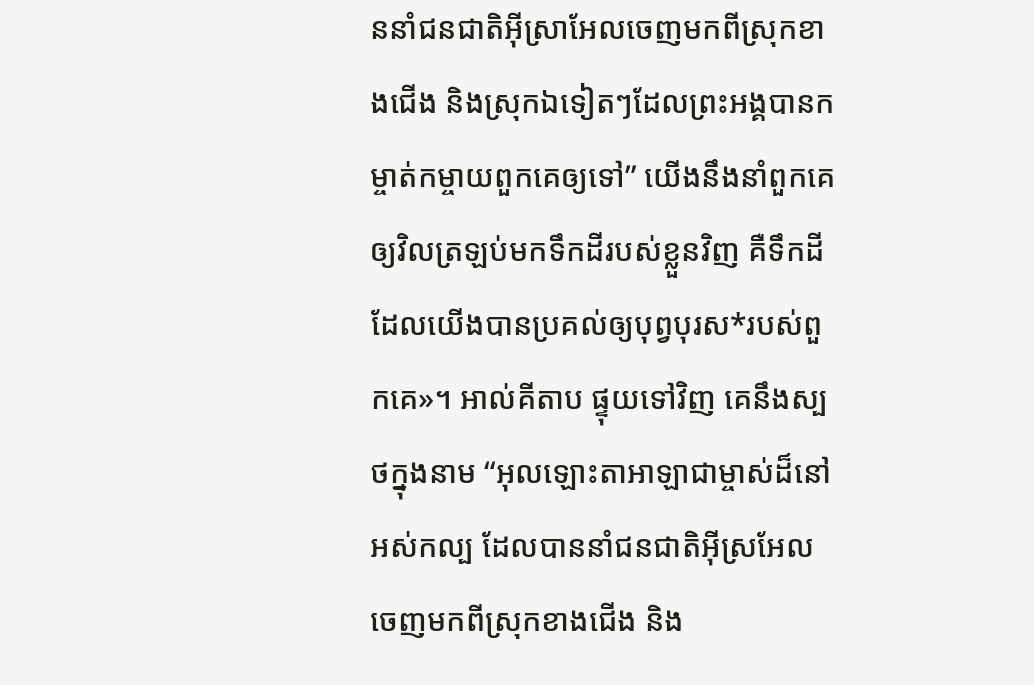ននាំជនជាតិអ៊ីស្រាអែលចេញមកពីស្រុកខាងជើង និងស្រុកឯទៀតៗដែលព្រះអង្គបានកម្ចាត់កម្ចាយពួកគេឲ្យទៅ” យើងនឹងនាំពួកគេឲ្យវិលត្រឡប់មកទឹកដីរបស់ខ្លួនវិញ គឺទឹកដីដែលយើងបានប្រគល់ឲ្យបុព្វបុរស*របស់ពួកគេ»។ អាល់គីតាប ផ្ទុយទៅវិញ គេនឹងស្បថក្នុងនាម “អុលឡោះតាអាឡាជាម្ចាស់ដ៏នៅអស់កល្ប ដែលបាននាំជនជាតិអ៊ីស្រអែលចេញមកពីស្រុកខាងជើង និង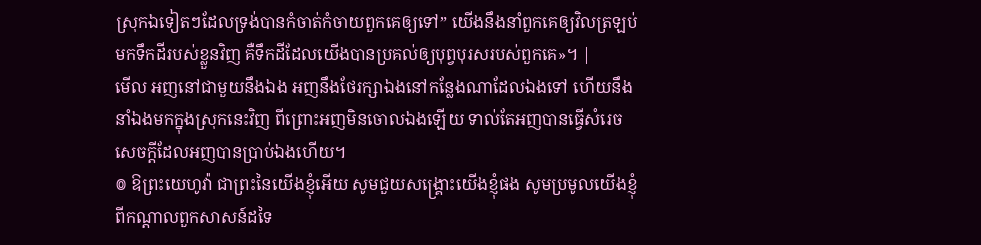ស្រុកឯទៀតៗដែលទ្រង់បានកំចាត់កំចាយពួកគេឲ្យទៅ” យើងនឹងនាំពួកគេឲ្យវិលត្រឡប់មកទឹកដីរបស់ខ្លួនវិញ គឺទឹកដីដែលយើងបានប្រគល់ឲ្យបុព្វបុរសរបស់ពួកគេ»។ |
មើល អញនៅជាមួយនឹងឯង អញនឹងថែរក្សាឯងនៅកន្លែងណាដែលឯងទៅ ហើយនឹងនាំឯងមកក្នុងស្រុកនេះវិញ ពីព្រោះអញមិនចោលឯងឡើយ ទាល់តែអញបានធ្វើសំរេចសេចក្ដីដែលអញបានប្រាប់ឯងហើយ។
៙ ឱព្រះយេហូវ៉ា ជាព្រះនៃយើងខ្ញុំអើយ សូមជួយសង្គ្រោះយើងខ្ញុំផង សូមប្រមូលយើងខ្ញុំពីកណ្តាលពួកសាសន៍ដទៃ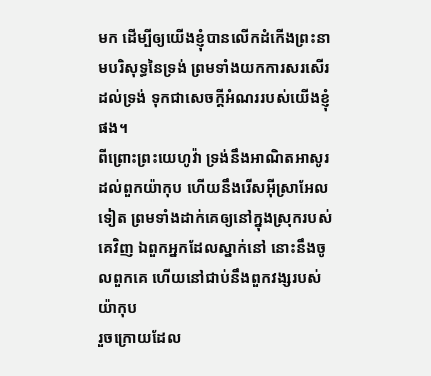មក ដើម្បីឲ្យយើងខ្ញុំបានលើកដំកើងព្រះនាមបរិសុទ្ធនៃទ្រង់ ព្រមទាំងយកការសរសើរដល់ទ្រង់ ទុកជាសេចក្ដីអំណររបស់យើងខ្ញុំផង។
ពីព្រោះព្រះយេហូវ៉ា ទ្រង់នឹងអាណិតអាសូរដល់ពួកយ៉ាកុប ហើយនឹងរើសអ៊ីស្រាអែលទៀត ព្រមទាំងដាក់គេឲ្យនៅក្នុងស្រុករបស់គេវិញ ឯពួកអ្នកដែលស្នាក់នៅ នោះនឹងចូលពួកគេ ហើយនៅជាប់នឹងពួកវង្សរបស់យ៉ាកុប
រួចក្រោយដែល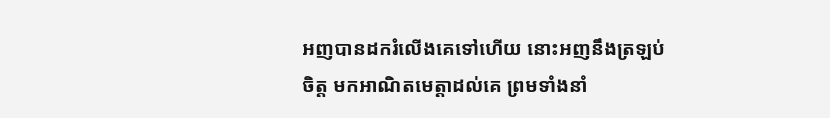អញបានដករំលើងគេទៅហើយ នោះអញនឹងត្រឡប់ចិត្ត មកអាណិតមេត្តាដល់គេ ព្រមទាំងនាំ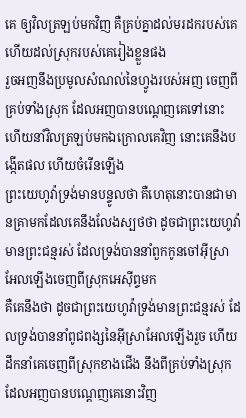គេ ឲ្យវិលត្រឡប់មកវិញ គឺគ្រប់គ្នាដល់មរដករបស់គេ ហើយដល់ស្រុករបស់គេរៀងខ្លួនផង
រួចអញនឹងប្រមូលសំណល់នៃហ្វូងរបស់អញ ចេញពីគ្រប់ទាំងស្រុក ដែលអញបានបណ្តេញគេទៅនោះ ហើយនាំវិលត្រឡប់មកឯក្រោលគេវិញ នោះគេនឹងបង្កើតផល ហើយចំរើនឡើង
ព្រះយេហូវ៉ាទ្រង់មានបន្ទូលថា គឺហេតុនោះបានជាមានគ្រាមកដែលគេនឹងលែងស្បថថា ដូចជាព្រះយេហូវ៉ាមានព្រះជន្មរស់ ដែលទ្រង់បាននាំពួកកូនចៅអ៊ីស្រាអែលឡើងចេញពីស្រុកអេស៊ីព្ទមក
គឺគេនឹងថា ដូចជាព្រះយេហូវ៉ាទ្រង់មានព្រះជន្មរស់ ដែលទ្រង់បាននាំពូជពង្សនៃអ៊ីស្រាអែលឡើងរួច ហើយដឹកនាំគេចេញពីស្រុកខាងជើង នឹងពីគ្រប់ទាំងស្រុកដែលអញបានបណ្តេញគេនោះវិញ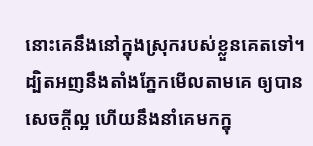នោះគេនឹងនៅក្នុងស្រុករបស់ខ្លួនគេតទៅ។
ដ្បិតអញនឹងតាំងភ្នែកមើលតាមគេ ឲ្យបានសេចក្ដីល្អ ហើយនឹងនាំគេមកក្នុ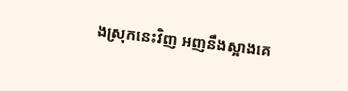ងស្រុកនេះវិញ អញនឹងស្អាងគេ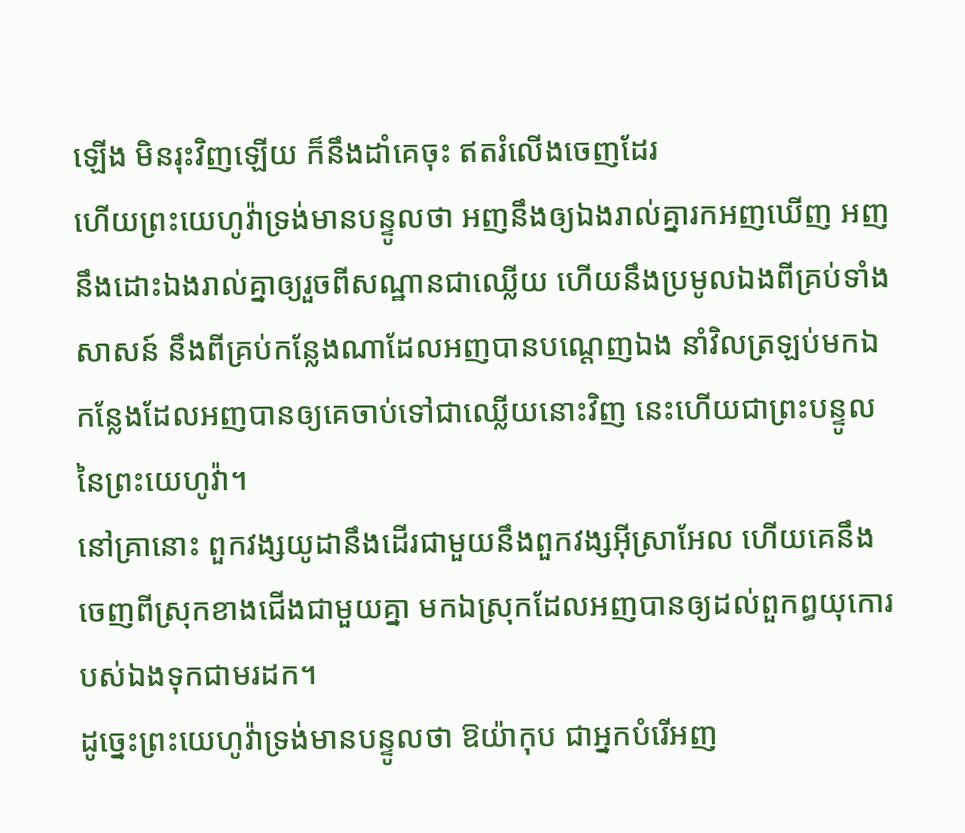ឡើង មិនរុះវិញឡើយ ក៏នឹងដាំគេចុះ ឥតរំលើងចេញដែរ
ហើយព្រះយេហូវ៉ាទ្រង់មានបន្ទូលថា អញនឹងឲ្យឯងរាល់គ្នារកអញឃើញ អញនឹងដោះឯងរាល់គ្នាឲ្យរួចពីសណ្ឋានជាឈ្លើយ ហើយនឹងប្រមូលឯងពីគ្រប់ទាំងសាសន៍ នឹងពីគ្រប់កន្លែងណាដែលអញបានបណ្តេញឯង នាំវិលត្រឡប់មកឯកន្លែងដែលអញបានឲ្យគេចាប់ទៅជាឈ្លើយនោះវិញ នេះហើយជាព្រះបន្ទូលនៃព្រះយេហូវ៉ា។
នៅគ្រានោះ ពួកវង្សយូដានឹងដើរជាមួយនឹងពួកវង្សអ៊ីស្រាអែល ហើយគេនឹងចេញពីស្រុកខាងជើងជាមួយគ្នា មកឯស្រុកដែលអញបានឲ្យដល់ពួកព្ធយុកោរបស់ឯងទុកជាមរដក។
ដូច្នេះព្រះយេហូវ៉ាទ្រង់មានបន្ទូលថា ឱយ៉ាកុប ជាអ្នកបំរើអញ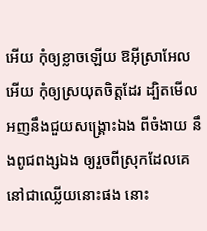អើយ កុំឲ្យខ្លាចឡើយ ឱអ៊ីស្រាអែលអើយ កុំឲ្យស្រយុតចិត្តដែរ ដ្បិតមើល អញនឹងជួយសង្គ្រោះឯង ពីចំងាយ នឹងពូជពង្សឯង ឲ្យរួចពីស្រុកដែលគេនៅជាឈ្លើយនោះផង នោះ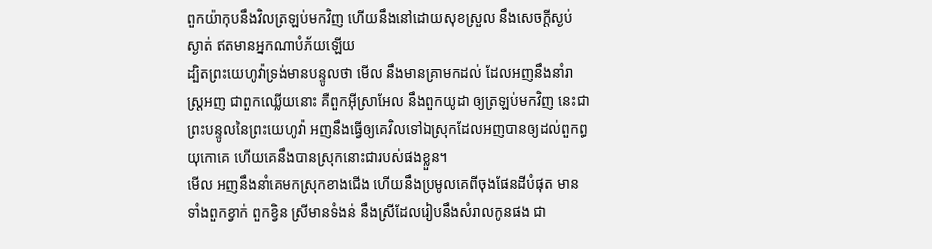ពួកយ៉ាកុបនឹងវិលត្រឡប់មកវិញ ហើយនឹងនៅដោយសុខស្រួល នឹងសេចក្ដីស្ងប់ស្ងាត់ ឥតមានអ្នកណាបំភ័យឡើយ
ដ្បិតព្រះយេហូវ៉ាទ្រង់មានបន្ទូលថា មើល នឹងមានគ្រាមកដល់ ដែលអញនឹងនាំរាស្ត្រអញ ជាពួកឈ្លើយនោះ គឺពួកអ៊ីស្រាអែល នឹងពួកយូដា ឲ្យត្រឡប់មកវិញ នេះជាព្រះបន្ទូលនៃព្រះយេហូវ៉ា អញនឹងធ្វើឲ្យគេវិលទៅឯស្រុកដែលអញបានឲ្យដល់ពួកព្ធយុកោគេ ហើយគេនឹងបានស្រុកនោះជារបស់ផងខ្លួន។
មើល អញនឹងនាំគេមកស្រុកខាងជើង ហើយនឹងប្រមូលគេពីចុងផែនដីបំផុត មានទាំងពួកខ្វាក់ ពួកខ្វិន ស្រីមានទំងន់ នឹងស្រីដែលរៀបនឹងសំរាលកូនផង ជា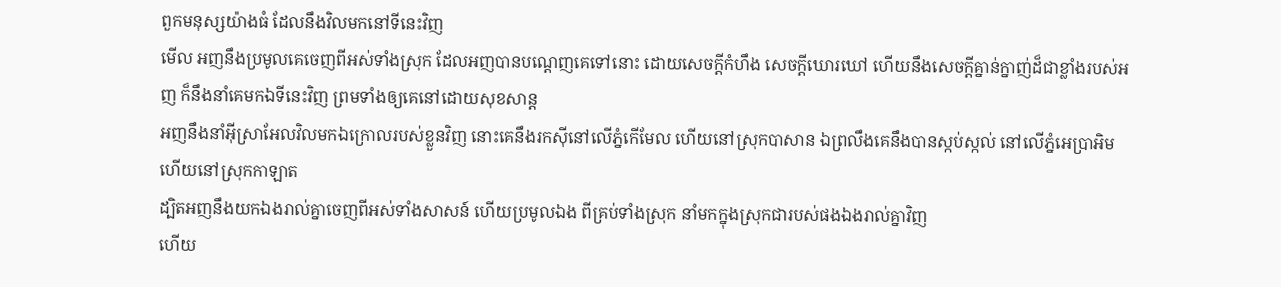ពួកមនុស្សយ៉ាងធំ ដែលនឹងវិលមកនៅទីនេះវិញ
មើល អញនឹងប្រមូលគេចេញពីអស់ទាំងស្រុក ដែលអញបានបណ្តេញគេទៅនោះ ដោយសេចក្ដីកំហឹង សេចក្ដីឃោរឃៅ ហើយនឹងសេចក្ដីគ្នាន់ក្នាញ់ដ៏ជាខ្លាំងរបស់អញ ក៏នឹងនាំគេមកឯទីនេះវិញ ព្រមទាំងឲ្យគេនៅដោយសុខសាន្ត
អញនឹងនាំអ៊ីស្រាអែលវិលមកឯក្រោលរបស់ខ្លួនវិញ នោះគេនឹងរកស៊ីនៅលើភ្នំកើមែល ហើយនៅស្រុកបាសាន ឯព្រលឹងគេនឹងបានស្កប់ស្កល់ នៅលើភ្នំអេប្រាអិម ហើយនៅស្រុកកាឡាត
ដ្បិតអញនឹងយកឯងរាល់គ្នាចេញពីអស់ទាំងសាសន៍ ហើយប្រមូលឯង ពីគ្រប់ទាំងស្រុក នាំមកក្នុងស្រុកជារបស់ផងឯងរាល់គ្នាវិញ
ហើយ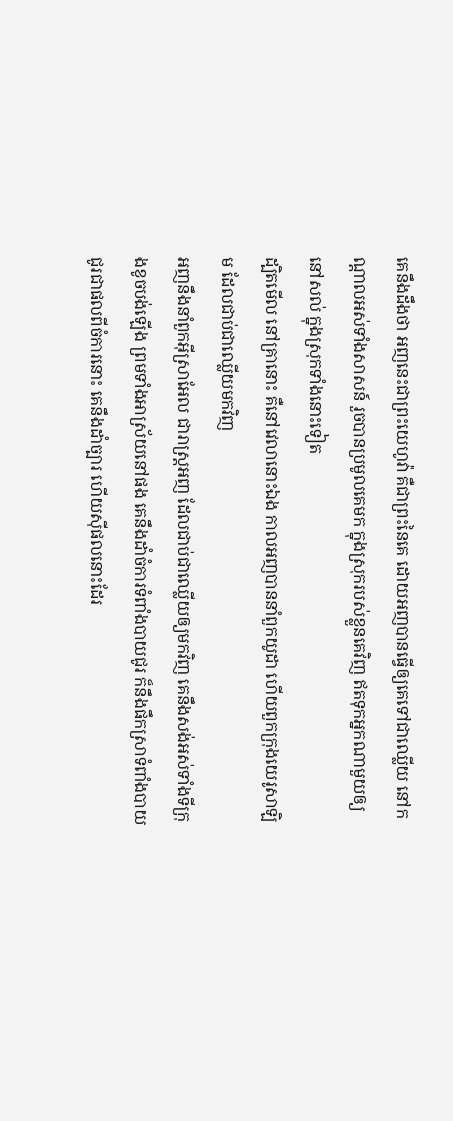គេនឹងដឹងថា អញនេះជាព្រះយេហូវ៉ា គឺជាព្រះនៃគេ ដោយអញបានធ្វើឲ្យគេទៅជាឈ្លើយ នៅកណ្តាលអស់ទាំងសាសន៍ រួចបានប្រមូលគេមក ក្នុងស្រុករបស់ខ្លួនគេវិញ ឥតទុកអ្នកណាមួយឲ្យនៅសល់ ក្នុងស្រុកទាំងនោះទៀត
ដ្បិតមើល នៅគ្រានោះ គឺនៅវេលានោះឯង កាលអញបាននាំពួកយូដា ហើយពួកក្រុងយេរូសាឡិម ដែលជាប់ជាឈ្លើយមកវិញ
អញនឹងនាំពួកអ៊ីស្រាអែល ជារាស្ត្រអញ ដែលជាប់ជាឈ្លើយឲ្យមកវិញ គេនឹងសង់អស់ទាំងទីក្រុងខូចបង់ឡើង ព្រមទាំងអាស្រ័យនៅផង គេនឹងដាំចំការទំពាំងបាយជូរ ក៏នឹងផឹកស្រាទំពាំងបាយជូរជាផលពីចំការនោះ គេនឹងដាំច្បារ ហើយស៊ីផលនោះដែរ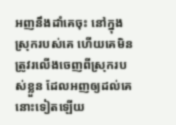អញនឹងដាំគេចុះ នៅក្នុងស្រុករបស់គេ ហើយគេមិនត្រូវរលើងចេញពីស្រុករបស់ខ្លួន ដែលអញឲ្យដល់គេនោះទៀតឡើយ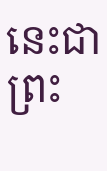នេះជាព្រះ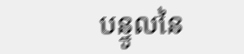បន្ទូលនៃ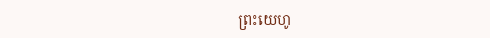ព្រះយេហូ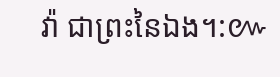វ៉ា ជាព្រះនៃឯង។:៚